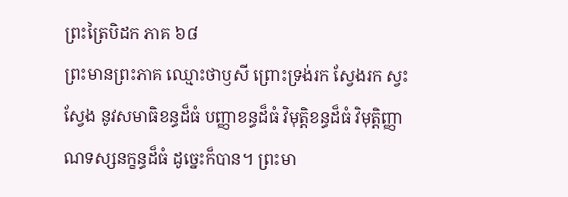ព្រះត្រៃបិដក ភាគ ៦៨
ព្រះមានព្រះភាគ ឈ្មោះថាឫសី ព្រោះទ្រង់រក ស្វែងរក ស្វះស្វែង នូវសមាធិខន្ធដ៏ធំ បញ្ញាខន្ធដ៏ធំ វិមុត្ដិខន្ធដ៏ធំ វិមុត្ដិញ្ញាណទស្សនក្ខន្ធដ៏ធំ ដូច្នេះក៏បាន។ ព្រះមា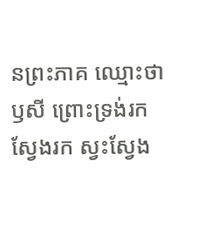នព្រះភាគ ឈ្មោះថាឫសី ព្រោះទ្រង់រក ស្វែងរក ស្វះស្វែង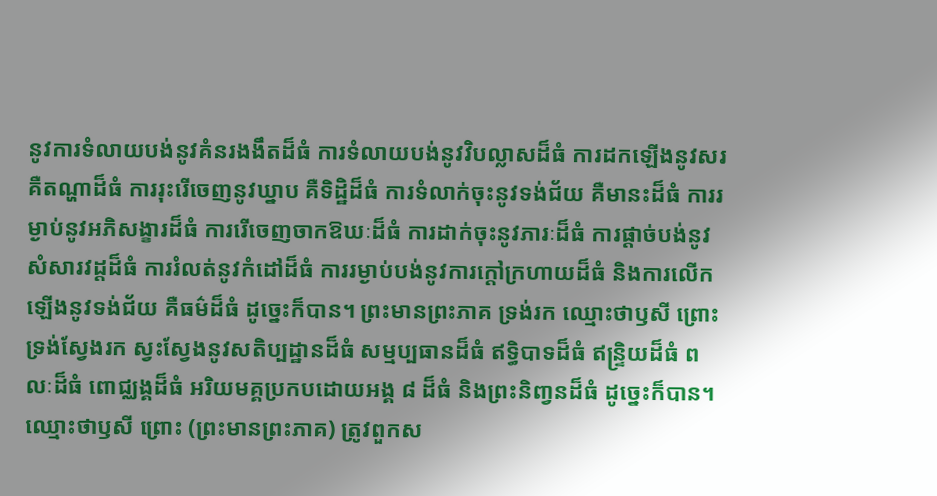នូវការទំលាយបង់នូវគំនរងងឹតដ៏ធំ ការទំលាយបង់នូវវិបល្លាសដ៏ធំ ការដកឡើងនូវសរ គឺតណ្ហាដ៏ធំ ការរុះរើចេញនូវឃ្នាប គឺទិដ្ឋិដ៏ធំ ការទំលាក់ចុះនូវទង់ជ័យ គឺមានះដ៏ធំ ការរម្ងាប់នូវអភិសង្ខារដ៏ធំ ការរើចេញចាកឱឃៈដ៏ធំ ការដាក់ចុះនូវភារៈដ៏ធំ ការផ្តាច់បង់នូវសំសារវដ្តដ៏ធំ ការរំលត់នូវកំដៅដ៏ធំ ការរម្ងាប់បង់នូវការក្តៅក្រហាយដ៏ធំ និងការលើកឡើងនូវទង់ជ័យ គឺធម៌ដ៏ធំ ដូច្នេះក៏បាន។ ព្រះមានព្រះភាគ ទ្រង់រក ឈ្មោះថាឫសី ព្រោះទ្រង់ស្វែងរក ស្វះស្វែងនូវសតិប្បដ្ឋានដ៏ធំ សម្មប្បធានដ៏ធំ ឥទ្ធិបាទដ៏ធំ ឥន្រ្ទិយដ៏ធំ ពលៈដ៏ធំ ពោជ្ឈង្គដ៏ធំ អរិយមគ្គប្រកបដោយអង្គ ៨ ដ៏ធំ និងព្រះនិពា្វនដ៏ធំ ដូច្នេះក៏បាន។ ឈ្មោះថាឫសី ព្រោះ (ព្រះមានព្រះភាគ) ត្រូវពួកស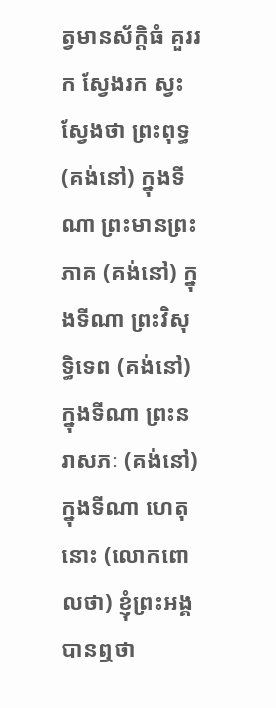ត្វមានស័ក្តិធំ គួររក ស្វែងរក ស្វះស្វែងថា ព្រះពុទ្ធ (គង់នៅ) ក្នុងទីណា ព្រះមានព្រះភាគ (គង់នៅ) ក្នុងទីណា ព្រះវិសុទ្ធិទេព (គង់នៅ) ក្នុងទីណា ព្រះនរាសភៈ (គង់នៅ) ក្នុងទីណា ហេតុនោះ (លោកពោលថា) ខ្ញុំព្រះអង្គបានឮថា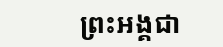ព្រះអង្គជា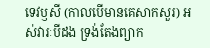ទេវឫសី (កាលបើមានគេសាកសួរ) អស់វារៈបីដង ទ្រង់តែងព្យាក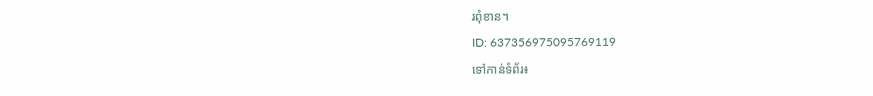រពុំខាន។
ID: 637356975095769119
ទៅកាន់ទំព័រ៖